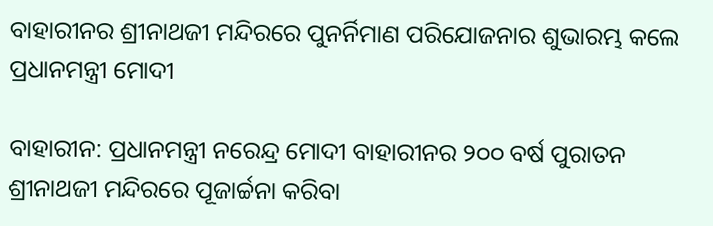ବାହାରୀନର ଶ୍ରୀନାଥଜୀ ମନ୍ଦିରରେ ପୁନର୍ନିମାଣ ପରିଯୋଜନାର ଶୁଭାରମ୍ଭ କଲେ ପ୍ରଧାନମନ୍ତ୍ରୀ ମୋଦୀ

ବାହାରୀନ: ପ୍ରଧାନମନ୍ତ୍ରୀ ନରେନ୍ଦ୍ର ମୋଦୀ ବାହାରୀନର ୨୦୦ ବର୍ଷ ପୁରାତନ ଶ୍ରୀନାଥଜୀ ମନ୍ଦିରରେ ପୂଜାର୍ଚ୍ଚନା କରିବା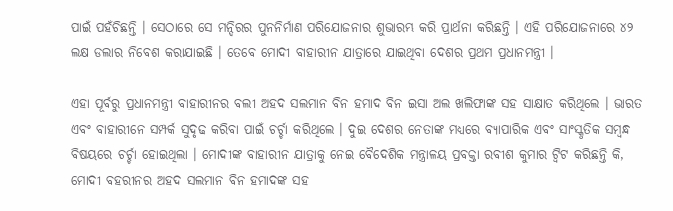ପାଇଁ ପହଁଚିଛନ୍ତି । ସେଠାରେ ସେ ମନ୍ଦିରର ପୁନନିର୍ମାଣ ପରିଯୋଜନାର ଶୁଭାରମ୍ଭ କରି ପ୍ରାର୍ଥନା କରିଛନ୍ତି । ଏହି ପରିଯୋଜନାରେ ୪୨ ଲକ୍ଷ ଡଲାର ନିବେଶ କରାଯାଇଛି । ତେବେ ମୋଦୀ ବାହାରୀନ ଯାତ୍ରାରେ ଯାଇଥିବା ଦେଶର ପ୍ରଥମ ପ୍ରଧାନମନ୍ତ୍ରୀ ।

ଏହା ପୂର୍ବରୁ ପ୍ରଧାନମନ୍ତ୍ରୀ ବାହାରୀନର ବଲୀ ଅହଦ ସଲମାନ ବିନ ହମାଦ ବିନ ଇସା ଅଲ ଖଲିଫାଙ୍କ ସହ ସାକ୍ଷାତ କରିଥିଲେ । ଭାରତ ଏବଂ ବାହାରୀନେ ସମ୍ପର୍କ ସୁଦୃଢ କରିବା ପାଇଁ ଚର୍ଚ୍ଚା କରିଥିଲେ । ଦୁଇ ଦେଶର ନେତାଙ୍କ ମଧ୍ୟରେ ବ୍ୟାପାରିକ ଏବଂ ସାଂସ୍କୃତିକ ସମ୍ବନ୍ଧ ବିଷୟରେ ଚର୍ଚ୍ଚା ହୋଇଥିଲା । ମୋଦୀଙ୍କ ବାହାରୀନ ଯାତ୍ରାକୁ ନେଇ ବୈଦେଶିକ ମନ୍ତ୍ରାଳୟ ପ୍ରବକ୍ତା ରବୀଶ କୁମାର ଟ୍ୱିଟ କରିଛନ୍ତି କି, ମୋଦୀ ବହରୀନର ଅହଦ ସଲମାନ ବିନ ହମାଦଙ୍କ ସହ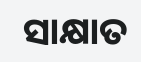ସାକ୍ଷାତ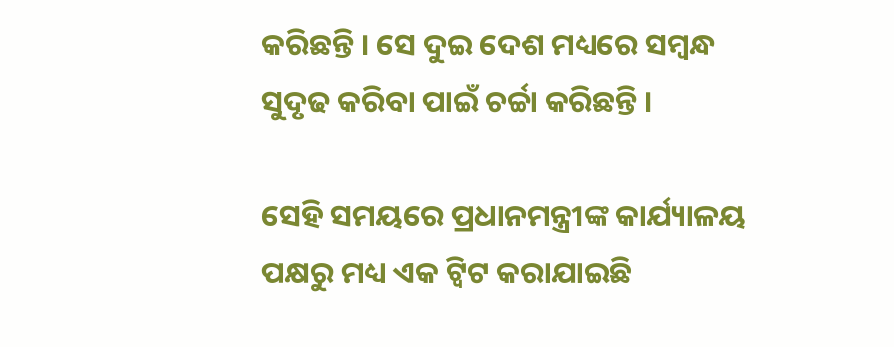କରିଛନ୍ତି । ସେ ଦୁଇ ଦେଶ ମଧ୍ୟରେ ସମ୍ବନ୍ଧ ସୁଦୃଢ କରିବା ପାଇଁ ଚର୍ଚ୍ଚା କରିଛନ୍ତି ।

ସେହି ସମୟରେ ପ୍ରଧାନମନ୍ତ୍ରୀଙ୍କ କାର୍ଯ୍ୟାଳୟ ପକ୍ଷରୁ ମଧ୍ୟ ଏକ ଟ୍ୱିଟ କରାଯାଇଛି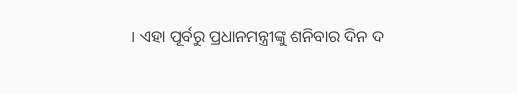। ଏହା ପୂର୍ବରୁ ପ୍ରଧାନମନ୍ତ୍ରୀଙ୍କୁ ଶନିବାର ଦିନ ଦ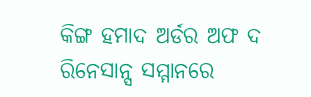କିଙ୍ଗ ହମାଦ ଅର୍ଡର ଅଫ ଦ ରିନେସାନ୍ସ ସମ୍ମାନରେ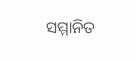ସମ୍ମାନିତ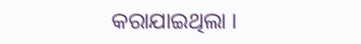କରାଯାଇଥିଲା ।